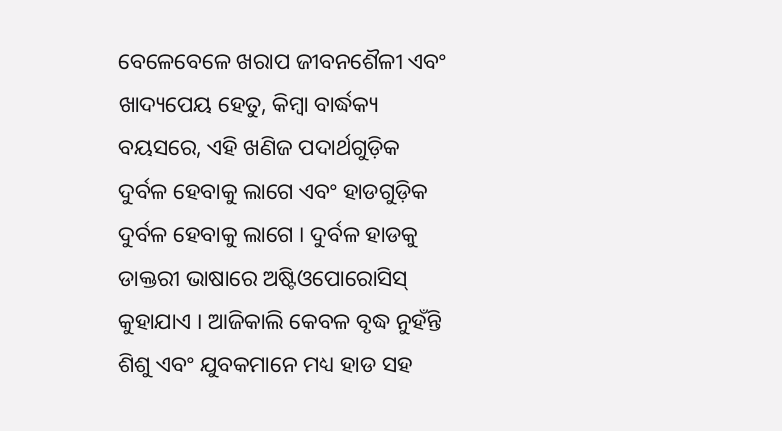ବେଳେବେଳେ ଖରାପ ଜୀବନଶୈଳୀ ଏବଂ ଖାଦ୍ୟପେୟ ହେତୁ, କିମ୍ବା ବାର୍ଦ୍ଧକ୍ୟ ବୟସରେ, ଏହି ଖଣିଜ ପଦାର୍ଥଗୁଡ଼ିକ ଦୁର୍ବଳ ହେବାକୁ ଲାଗେ ଏବଂ ହାଡଗୁଡ଼ିକ ଦୁର୍ବଳ ହେବାକୁ ଲାଗେ । ଦୁର୍ବଳ ହାଡକୁ ଡାକ୍ତରୀ ଭାଷାରେ ଅଷ୍ଟିଓପୋରୋସିସ୍ କୁହାଯାଏ । ଆଜିକାଲି କେବଳ ବୃଦ୍ଧ ନୁହଁନ୍ତି ଶିଶୁ ଏବଂ ଯୁବକମାନେ ମଧ୍ୟ ହାଡ ସହ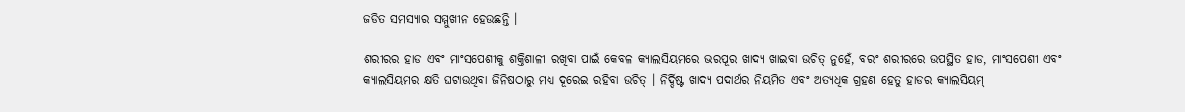ଜଡିତ ସମସ୍ୟାର ସମ୍ମୁଖୀନ ହେଉଛନ୍ତି ।

ଶରୀରର ହାଡ ଏବଂ ମାଂସପେଶୀକୁ ଶକ୍ତିଶାଳୀ ରଖିବା ପାଇଁ କେବଳ କ୍ୟାଲସିୟମରେ ଭରପୂର ଖାଦ୍ୟ ଖାଇବା ଉଚିତ୍ ନୁହେଁ, ବରଂ ଶରୀରରେ ଉପସ୍ଥିତ ହାଡ, ମାଂସପେଶୀ ଏବଂ କ୍ୟାଲସିୟମର କ୍ଷତି ଘଟାଉଥିବା ଜିନିଷଠାରୁ ମଧ୍ୟ ଦୂରେଇ ରହିବା ଉଚିତ୍ । ନିର୍ଦ୍ଦିଷ୍ଟ ଖାଦ୍ୟ ପଦାର୍ଥର ନିୟମିତ ଏବଂ ଅତ୍ୟଧିକ ଗ୍ରହଣ ହେତୁ ହାଡର କ୍ୟାଲସିୟମ୍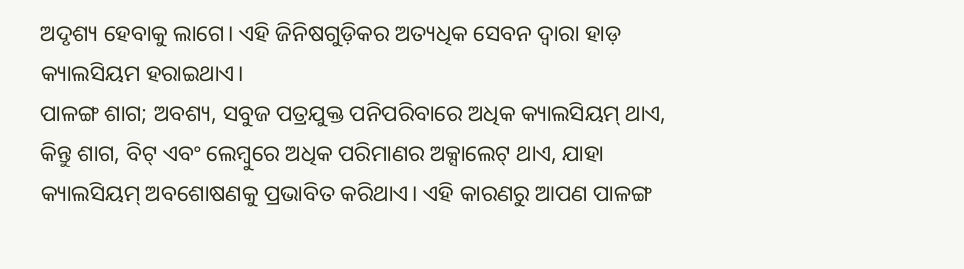ଅଦୃଶ୍ୟ ହେବାକୁ ଲାଗେ। ଏହି ଜିନିଷଗୁଡ଼ିକର ଅତ୍ୟଧିକ ସେବନ ଦ୍ୱାରା ହାଡ଼ କ୍ୟାଲସିୟମ ହରାଇଥାଏ।
ପାଳଙ୍ଗ ଶାଗ; ଅବଶ୍ୟ, ସବୁଜ ପତ୍ରଯୁକ୍ତ ପନିପରିବାରେ ଅଧିକ କ୍ୟାଲସିୟମ୍ ଥାଏ, କିନ୍ତୁ ଶାଗ, ବିଟ୍ ଏବଂ ଲେମ୍ବୁରେ ଅଧିକ ପରିମାଣର ଅକ୍ସାଲେଟ୍ ଥାଏ, ଯାହା କ୍ୟାଲସିୟମ୍ ଅବଶୋଷଣକୁ ପ୍ରଭାବିତ କରିଥାଏ। ଏହି କାରଣରୁ ଆପଣ ପାଳଙ୍ଗ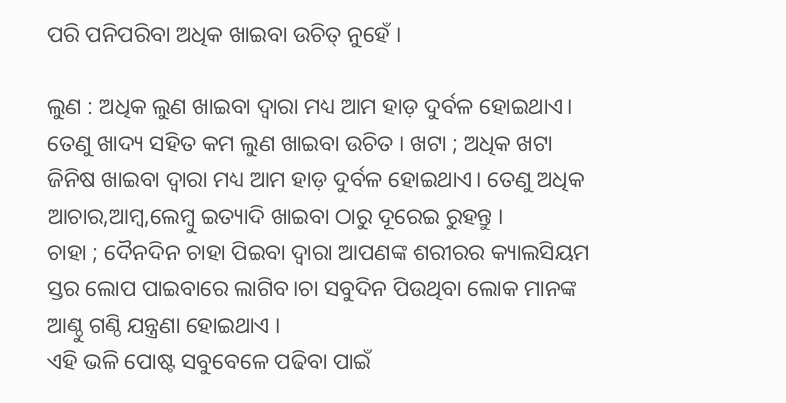ପରି ପନିପରିବା ଅଧିକ ଖାଇବା ଉଚିତ୍ ନୁହେଁ ।

ଲୁଣ : ଅଧିକ ଲୁଣ ଖାଇବା ଦ୍ୱାରା ମଧ୍ୟ ଆମ ହାଡ଼ ଦୁର୍ବଳ ହୋଇଥାଏ। ତେଣୁ ଖାଦ୍ୟ ସହିତ କମ ଲୁଣ ଖାଇବା ଉଚିତ । ଖଟା ; ଅଧିକ ଖଟା ଜିନିଷ ଖାଇବା ଦ୍ୱାରା ମଧ୍ୟ ଆମ ହାଡ଼ ଦୁର୍ବଳ ହୋଇଥାଏ। ତେଣୁ ଅଧିକ ଆଚାର,ଆମ୍ବ,ଲେମ୍ବୁ ଇତ୍ୟାଦି ଖାଇବା ଠାରୁ ଦୂରେଇ ରୁହନ୍ତୁ ।
ଚାହା ; ଦୈନଦିନ ଚାହା ପିଇବା ଦ୍ୱାରା ଆପଣଙ୍କ ଶରୀରର କ୍ୟାଲସିୟମ ସ୍ତର ଲୋପ ପାଇବାରେ ଲାଗିବ।ଚା ସବୁଦିନ ପିଉଥିବା ଲୋକ ମାନଙ୍କ ଆଣ୍ଠୁ ଗଣ୍ଠି ଯନ୍ତ୍ରଣା ହୋଇଥାଏ ।
ଏହି ଭଳି ପୋଷ୍ଟ ସବୁବେଳେ ପଢିବା ପାଇଁ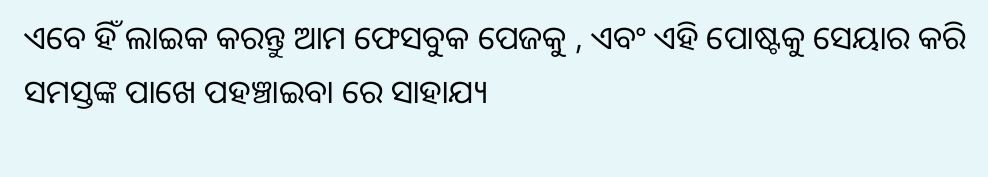ଏବେ ହିଁ ଲାଇକ କରନ୍ତୁ ଆମ ଫେସବୁକ ପେଜକୁ , ଏବଂ ଏହି ପୋଷ୍ଟକୁ ସେୟାର କରି ସମସ୍ତଙ୍କ ପାଖେ ପହଞ୍ଚାଇବା ରେ ସାହାଯ୍ୟ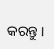କରନ୍ତୁ ।